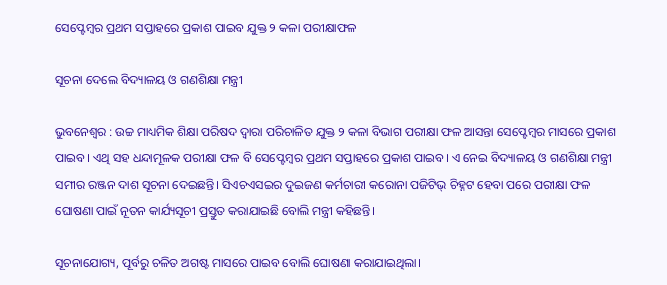ସେପ୍ଟେମ୍ବର ପ୍ରଥମ ସପ୍ତାହରେ ପ୍ରକାଶ ପାଇବ ଯୁକ୍ତ ୨ କଳା ପରୀକ୍ଷାଫଳ

ସୂଚନା ଦେଲେ ବିଦ୍ୟାଳୟ ଓ ଗଣଶିକ୍ଷା ମନ୍ତ୍ରୀ

ଭୁବନେଶ୍ବର : ଉଚ୍ଚ ମାଧ୍ୟମିକ ଶିକ୍ଷା ପରିଷଦ ଦ୍ବାରା ପରିଚାଳିତ ଯୁକ୍ତ ୨ କଳା ବିଭାଗ ପରୀକ୍ଷା ଫଳ ଆସନ୍ତା ସେପ୍ଟେମ୍ବର ମାସ‌ରେ ପ୍ରକାଶ ପାଇବ। ଏଥି ସହ ଧନ୍ଦାମୂଳକ ପରୀକ୍ଷା ଫଳ ବି ସେପ୍ଟେମ୍ବର ପ୍ରଥମ ସପ୍ତାହରେ ପ୍ରକାଶ ପାଇବ। ଏ ନେଇ ବିଦ୍ୟାଳୟ ଓ ଗଣଶିକ୍ଷା ମନ୍ତ୍ରୀ ସମୀର ରଞ୍ଜନ ଦାଶ ସୂଚନା ଦେଇଛନ୍ତି। ସିଏଚଏସଇର ଦୁଇଜଣ କର୍ମଚାରୀ କରୋନା ପଜିଟିଭ୍ ଚିହ୍ନଟ ହେବା ପରେ ପରୀକ୍ଷା ଫଳ ଘୋଷଣା ପାଇଁ ନୂତନ କାର୍ଯ୍ୟସୂଚୀ ପ୍ରସ୍ତୁତ କରାଯାଇଛି ବୋଲି ମନ୍ତ୍ରୀ କହିଛନ୍ତି।

ସୂଚନାଯୋଗ୍ୟ, ପୂର୍ବରୁ ଚଳିତ ଅଗଷ୍ଟ ମାସରେ ପାଇବ ବୋଲି ଘୋଷଣା କରାଯାଇଥିଲା।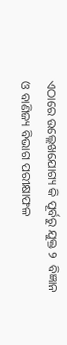ଏଠାରେ ଉଲ୍ଲେଖଯୋଗ୍ୟ କି ପୂର୍ବରୁ ଯୁକ୍ତ ୨  ବିଜ୍ଞାନ ଓ ବାଣିଜ୍ୟ ବିଭାଗ ପରୀକ୍ଷାଫଳ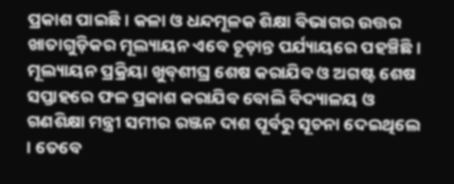ପ୍ରକାଶ ପାଇଛି। କଳା ଓ ଧନ୍ଦମୂଳକ ଶିକ୍ଷା ବିଭାଗର ଉତ୍ତର ଖାତାଗୁଡ଼ିକର ମୂଲ୍ୟାୟନ ଏବେ ଚୂଡ଼ାନ୍ତ ପର୍ଯ୍ୟାୟ‌ରେ ପହଞ୍ଚିଛି। ମୂଲ୍ୟାୟନ ପ୍ରକ୍ରିୟା ଖୁବ୍‌ଶୀଘ୍ର ଶେଷ କରାଯିବ ଓ ଅଗଷ୍ଟ ଶେଷ ସପ୍ତାହରେ ଫଳ ପ୍ରକାଶ କରାଯିବ ବୋଲି ବିଦ୍ୟାଳୟ ଓ ଗଣଶିକ୍ଷା ମନ୍ତ୍ରୀ ସମୀର ରଞ୍ଜନ ଦାଶ ପୂର୍ବରୁ ସୂଚନା ଦେଇଥିଲେ । ତେବେ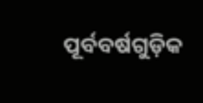ପୂର୍ବବର୍ଷଗୁଡ଼ିକ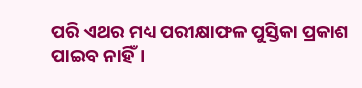ପରି ଏଥର ମଧ୍ୟ ପରୀକ୍ଷାଫଳ ପୁସ୍ତିକା ପ୍ରକାଶ ପାଇବ ନାହିଁ।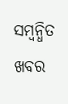ସମ୍ବନ୍ଧିତ ଖବର